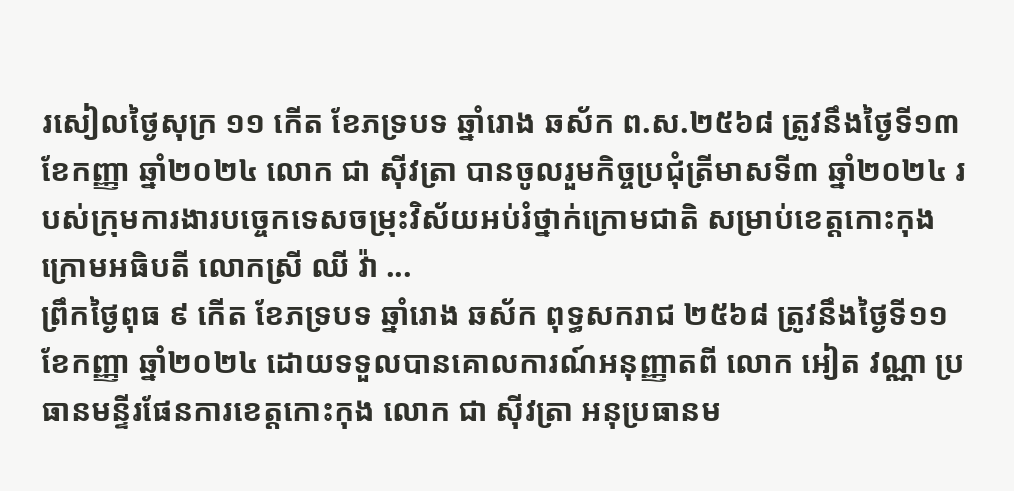រសៀលថ្ងៃសុក្រ ១១ កើត ខែភទ្របទ ឆ្នាំរោង ឆស័ក ព.ស.២៥៦៨ ត្រូវនឹងថ្ងៃទី១៣ ខែកញ្ញា ឆ្នាំ២០២៤ លោក ជា ស៊ីវត្រា បានចូលរួមកិច្ចប្រជុំត្រីមាសទី៣ ឆ្នាំ២០២៤ របស់ក្រុមការងារបច្ចេកទេសចម្រុះវិស័យអប់រំថ្នាក់ក្រោមជាតិ សម្រាប់ខេត្តកោះកុង ក្រោមអធិបតី លោកស្រី ឈី វ៉ា ...
ព្រឹកថ្ងៃពុធ ៩ កើត ខែភទ្របទ ឆ្នាំរោង ឆស័ក ពុទ្ធសករាជ ២៥៦៨ ត្រូវនឹងថ្ងៃទី១១ ខែកញ្ញា ឆ្នាំ២០២៤ ដោយទទួលបានគោលការណ៍អនុញ្ញាតពី លោក អៀត វណ្ណា ប្រធានមន្ទីរផែនការខេត្តកោះកុង លោក ជា ស៊ីវត្រា អនុប្រធានម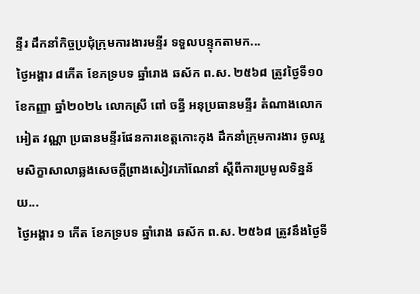ន្ទីរ ដឹកនាំកិច្ចប្រជុំក្រុមការងារមន្ទីរ ទទួលបន្ទុកតាមក...
ថ្ងៃអង្គារ ៨កើត ខែភទ្របទ ឆ្នាំរោង ឆស័ក ព.ស. ២៥៦៨ ត្រូវថ្ងៃទី១០ ខែកញ្ញា ឆ្នាំ២០២៤ លោកស្រី ពៅ ចន្ធី អនុប្រធានមន្ទីរ តំណាងលោក អៀត វណ្ណា ប្រធានមន្ទីរផែនការខេត្តកោះកុង ដឹកនាំក្រុមការងារ ចូលរួមសិក្ខាសាលាឆ្លងសេចក្តីព្រាងសៀវភៅណែនាំ ស្តីពីការប្រមូលទិន្នន័យ...
ថ្ងៃអង្គារ ១ កើត ខែភទ្របទ ឆ្នាំរោង ឆស័ក ព.ស. ២៥៦៨ ត្រូវនឹងថ្ងៃទី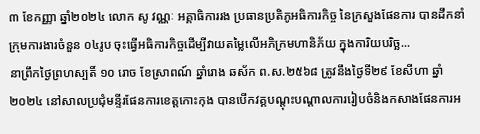៣ ខែកញ្ញា ឆ្នាំ២០២៤ លោក សូ វណ្ណៈ អគ្គាធិការរង ប្រធានប្រតិភូអធិការកិច្ច នៃក្រសួងផែនការ បានដឹកនាំក្រុមការងារចំនួន ០៤រូប ចុះធ្វើអធិការកិច្ចដើម្បីវាយតម្លៃលើអភិក្រមហានិភ័យ ក្នុងការិយបរិច្ឆ...
នាព្រឹកថ្ងៃព្រហស្បតិ៍ ១០ រោច ខែស្រាពណ៍ ឆ្នាំរោង ឆស័ក ព.ស.២៥៦៨ ត្រូវនឹងថ្ងៃទី២៩ ខែសីហា ឆ្នាំ២០២៤ នៅសាលប្រជុំមន្ទីរផែនការខេត្តកោះកុង បានបើកវគ្គបណ្តុះបណ្តាលការរៀបចំនិងកសាងផែនការអ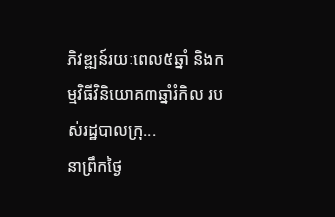ភិវឌ្ឍន៍រយៈពេល៥ឆ្នាំ និងកម្មវិធីវិនិយោគ៣ឆ្នាំរំកិល របស់រដ្ឋបាលក្រុ...
នាព្រឹកថ្ងៃ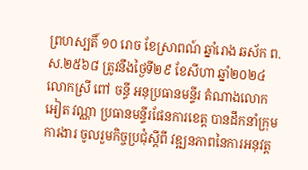ព្រហស្បតិ៍ ១០ រោច ខែស្រាពណ៍ ឆ្នាំរោង ឆស័ក ព.ស.២៥៦៨ ត្រូវនឹងថ្ងៃទី២៩ ខែសីហា ឆ្នាំ២០២៤ លោកស្រី ពៅ ចន្ធី អនុប្រធានមន្ទីរ តំណាងលោក អៀត វណ្ណា ប្រធានមន្ទីរផែនការខេត្ត បានដឹកនាំក្រុមការងារ ចូលរួមកិច្ចប្រជុំស្ដីពី វឌ្ឍនភាពនៃការអនុវត្ត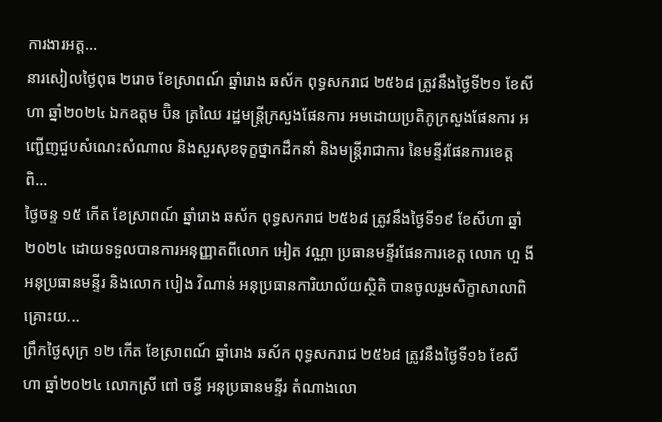ការងារអត្ត...
នារសៀលថ្ងៃពុធ ២រោច ខែស្រាពណ៍ ឆ្នាំរោង ឆស័ក ពុទ្ធសករាជ ២៥៦៨ ត្រូវនឹងថ្ងៃទី២១ ខែសីហា ឆ្នាំ២០២៤ ឯកឧត្តម ប៊ិន ត្រឈៃ រដ្ឋមន្ត្រីក្រសួងផែនការ អមដោយប្រតិភូក្រសួងផែនការ អញ្ជើញជួបសំណេះសំណាល និងសួរសុខទុក្ខថ្នាកដឹកនាំ និងមន្ត្រីរាជាការ នៃមន្ទីរផែនការខេត្ត ពិ...
ថ្ងៃចន្ទ ១៥ កើត ខែស្រាពណ៍ ឆ្នាំរោង ឆស័ក ពុទ្ធសករាជ ២៥៦៨ ត្រូវនឹងថ្ងៃទី១៩ ខែសីហា ឆ្នាំ២០២៤ ដោយទទួលបានការអនុញ្ញាតពីលោក អៀត វណ្ណា ប្រធានមន្ទីរផែនការខេត្ត លោក ហួ ងី អនុប្រធានមន្ទីរ និងលោក បៀង វិណាន់ អនុប្រធានការិយាល័យស្ថិតិ បានចូលរួមសិក្ខាសាលាពិគ្រោះយ...
ព្រឹកថ្ងៃសុក្រ ១២ កើត ខែស្រាពណ៍ ឆ្នាំរោង ឆស័ក ពុទ្ធសករាជ ២៥៦៨ ត្រូវនឹងថ្ងៃទី១៦ ខែសីហា ឆ្នាំ២០២៤ លោកស្រី ពៅ ចន្ធី អនុប្រធានមន្ទីរ តំណាងលោ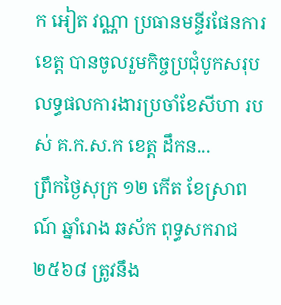ក អៀត វណ្ណា ប្រធានមន្ទីរផែនការខេត្ត បានចូលរួមកិច្ចប្រជុំបូកសរុបលទ្ធផលការងារប្រចាំខែសីហា របស់ គ.ក.ស.ក ខេត្ត ដឹកន...
ព្រឹកថ្ងៃសុក្រ ១២ កើត ខែស្រាពណ៍ ឆ្នាំរោង ឆស័ក ពុទ្ធសករាជ ២៥៦៨ ត្រូវនឹង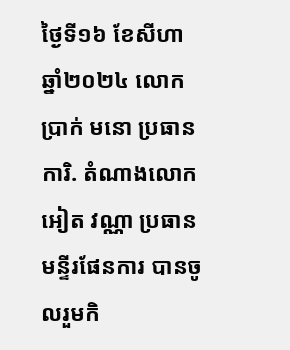ថ្ងៃទី១៦ ខែសីហា ឆ្នាំ២០២៤ លោក ប្រាក់ មនោ ប្រធានការិ. តំណាងលោក អៀត វណ្ណា ប្រធានមន្ទីរផែនការ បានចូលរួមកិ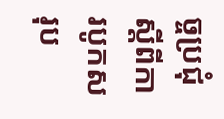ច្ចប្រជុំ ស្តីពីការបូកសរុប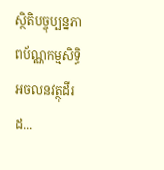ស្ថិតិបច្ចុប្បន្នភាពប័ណ្ណកម្មសិទ្ធិអចលនវត្ថុដីរដ...